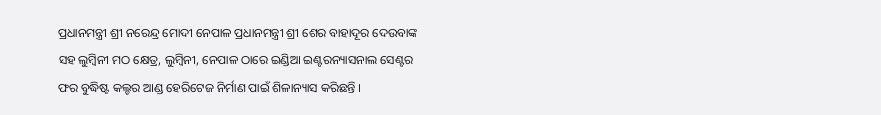ପ୍ରଧାନମନ୍ତ୍ରୀ ଶ୍ରୀ ନରେନ୍ଦ୍ର ମୋଦୀ ନେପାଳ ପ୍ରଧାନମନ୍ତ୍ରୀ ଶ୍ରୀ ଶେର ବାହାଦୂର ଦେଉବାଙ୍କ ସହ ଲୁମ୍ବିନୀ ମଠ କ୍ଷେତ୍ର, ଲୁମ୍ବିନୀ, ନେପାଳ ଠାରେ ଇଣ୍ଡିଆ ଇଣ୍ଟରନ୍ୟାସନାଲ ସେଣ୍ଟର ଫର ବୁଦ୍ଧିଷ୍ଟ କଲ୍ଚର ଆଣ୍ଡ ହେରିଟେଜ ନିର୍ମାଣ ପାଇଁ ଶିଳାନ୍ୟାସ କରିଛନ୍ତି ।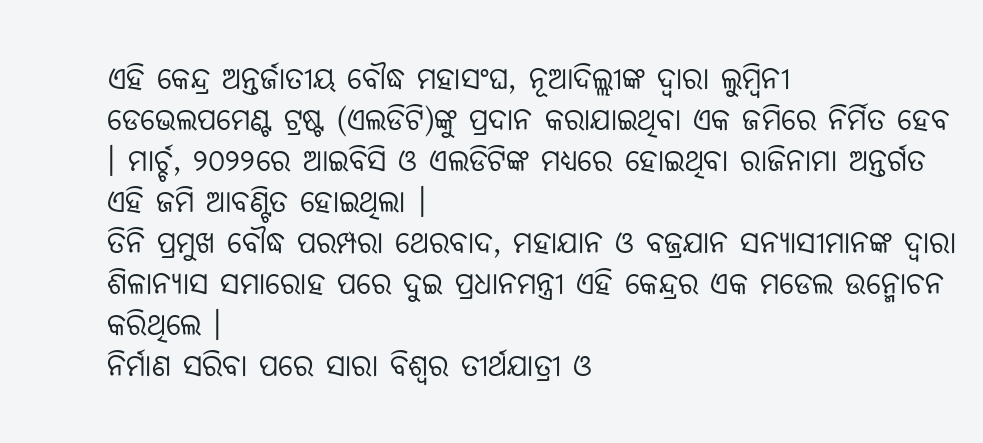ଏହି କେନ୍ଦ୍ର ଅନ୍ତର୍ଜାତୀୟ ବୌଦ୍ଧ ମହାସଂଘ, ନୂଆଦିଲ୍ଲୀଙ୍କ ଦ୍ୱାରା ଲୁମ୍ବିନୀ ଡେଭେଲପମେଣ୍ଟ ଟ୍ରଷ୍ଟ (ଏଲଡିଟି)ଙ୍କୁ ପ୍ରଦାନ କରାଯାଇଥିବା ଏକ ଜମିରେ ନିର୍ମିତ ହେବ । ମାର୍ଚ୍ଚ, ୨୦୨୨ରେ ଆଇବିସି ଓ ଏଲଡିଟିଙ୍କ ମଧ୍ୟରେ ହୋଇଥିବା ରାଜିନାମା ଅନ୍ତର୍ଗତ ଏହି ଜମି ଆବଣ୍ଟିତ ହୋଇଥିଲା ।
ତିନି ପ୍ରମୁଖ ବୌଦ୍ଧ ପରମ୍ପରା ଥେରବାଦ, ମହାଯାନ ଓ ବଜ୍ରଯାନ ସନ୍ୟାସୀମାନଙ୍କ ଦ୍ୱାରା ଶିଳାନ୍ୟାସ ସମାରୋହ ପରେ ଦୁଇ ପ୍ରଧାନମନ୍ତ୍ରୀ ଏହି କେନ୍ଦ୍ରର ଏକ ମଡେଲ ଉନ୍ମୋଚନ କରିଥିଲେ ।
ନିର୍ମାଣ ସରିବା ପରେ ସାରା ବିଶ୍ୱର ତୀର୍ଥଯାତ୍ରୀ ଓ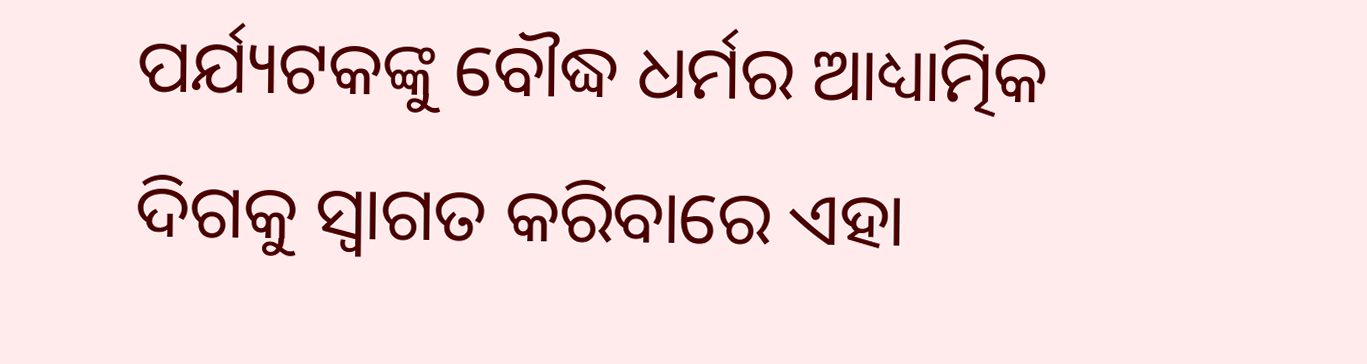ପର୍ଯ୍ୟଟକଙ୍କୁ ବୌଦ୍ଧ ଧର୍ମର ଆଧ୍ୟାତ୍ମିକ ଦିଗକୁ ସ୍ୱାଗତ କରିବାରେ ଏହା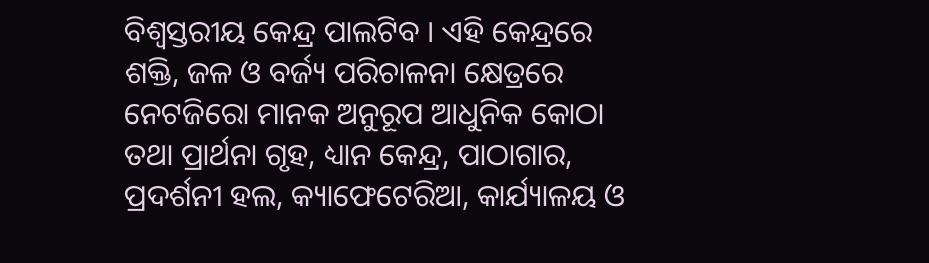ବିଶ୍ୱସ୍ତରୀୟ କେନ୍ଦ୍ର ପାଲଟିବ । ଏହି କେନ୍ଦ୍ରରେ ଶକ୍ତି, ଜଳ ଓ ବର୍ଜ୍ୟ ପରିଚାଳନା କ୍ଷେତ୍ରରେ ନେଟଜିରୋ ମାନକ ଅନୁରୂପ ଆଧୁନିକ କୋଠା ତଥା ପ୍ରାର୍ଥନା ଗୃହ, ଧ୍ୟାନ କେନ୍ଦ୍ର, ପାଠାଗାର, ପ୍ରଦର୍ଶନୀ ହଲ, କ୍ୟାଫେଟେରିଆ, କାର୍ଯ୍ୟାଳୟ ଓ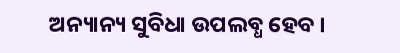ଅନ୍ୟାନ୍ୟ ସୁବିଧା ଉପଲବ୍ଧ ହେବ ।